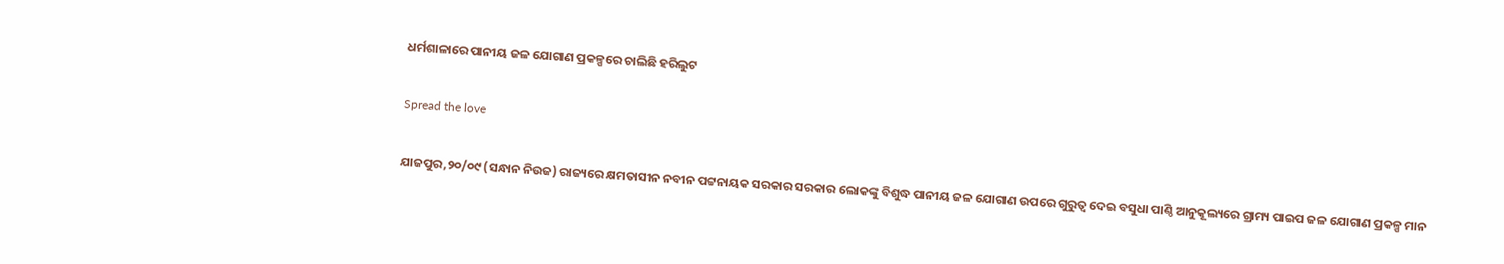ଧର୍ମଶାଳାରେ ପାନୀୟ ଜଳ ଯୋଗାଣ ପ୍ରକଳ୍ପରେ ଚାଲିଛି ହରିଲୁଟ

Spread the love

ଯାଜପୁର,୨୦/୦୯ (ସନ୍ଧାନ ନିଉଜ) ରାଜ୍ୟରେ କ୍ଷମତାସୀନ ନବୀନ ପଟ୍ଟନାୟକ ସରକାର ସରକାର ଲୋକଙ୍କୁ ବିଶୁଦ୍ଧ ପାନୀୟ ଜଳ ଯୋଗାଣ ଉପରେ ଗୁରୁତ୍ୱ ଦେଇ ବସୁଧା ପାଣ୍ଠି ଆନୁକୂଲ୍ୟରେ ଗ୍ରାମ୍ୟ ପାଇପ ଜଳ ଯୋଗାଣ ପ୍ରକଳ୍ପ ମାନ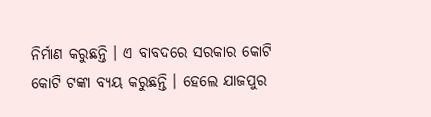ନିର୍ମାଣ କରୁଛନ୍ତି । ଏ ବାବଦରେ ସରକାର କୋଟି କୋଟି ଟଙ୍କା ବ୍ୟୟ କରୁଛନ୍ତି । ହେଲେ ଯାଜପୁର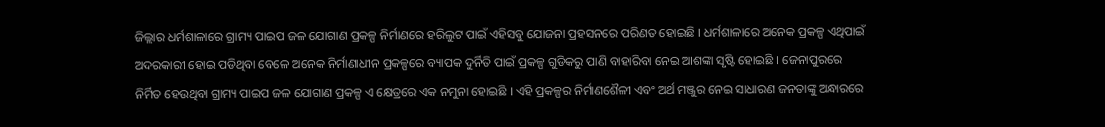ଜିଲ୍ଲାର ଧର୍ମଶାଳାରେ ଗ୍ରାମ୍ୟ ପାଇପ ଜଳ ଯୋଗାଣ ପ୍ରକଳ୍ପ ନିର୍ମାଣରେ ହରିଲୁଟ ପାଇଁ ଏହିସବୁ ଯୋଜନା ପ୍ରହସନରେ ପରିଣତ ହୋଇଛି । ଧର୍ମଶାଳାରେ ଅନେକ ପ୍ରକଳ୍ପ ଏଥିପାଇଁ ଅଦରକାରୀ ହୋଇ ପଡିଥିବା ବେଳେ ଅନେକ ନିର୍ମାଣାଧୀନ ପ୍ରକଳ୍ପରେ ବ୍ୟାପକ ଦୁର୍ନିତି ପାଇଁ ପ୍ରକଳ୍ପ ଗୁଡିକରୁ ପାଣି ବାହାରିବା ନେଇ ଆଶଙ୍କା ସୃଷ୍ଟି ହୋଇଛି । ଜେନାପୁରରେ ନିର୍ମିତ ହେଉଥିବା ଗ୍ରାମ୍ୟ ପାଇପ ଜଳ ଯୋଗାଣ ପ୍ରକଳ୍ପ ଏ କ୍ଷେତ୍ରରେ ଏକ ନମୁନା ହୋଇଛି । ଏହି ପ୍ରକଳ୍ପର ନିର୍ମାଣଶୈଳୀ ଏବଂ ଅର୍ଥ ମଞ୍ଜୁର ନେଇ ସାଧାରଣ ଜନତାଙ୍କୁ ଅନ୍ଧାରରେ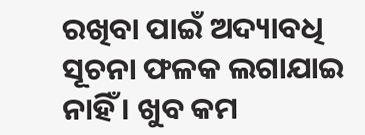ରଖିବା ପାଇଁ ଅଦ୍ୟାବଧି ସୂଚନା ଫଳକ ଲଗାଯାଇ ନାହିଁ । ଖୁବ କମ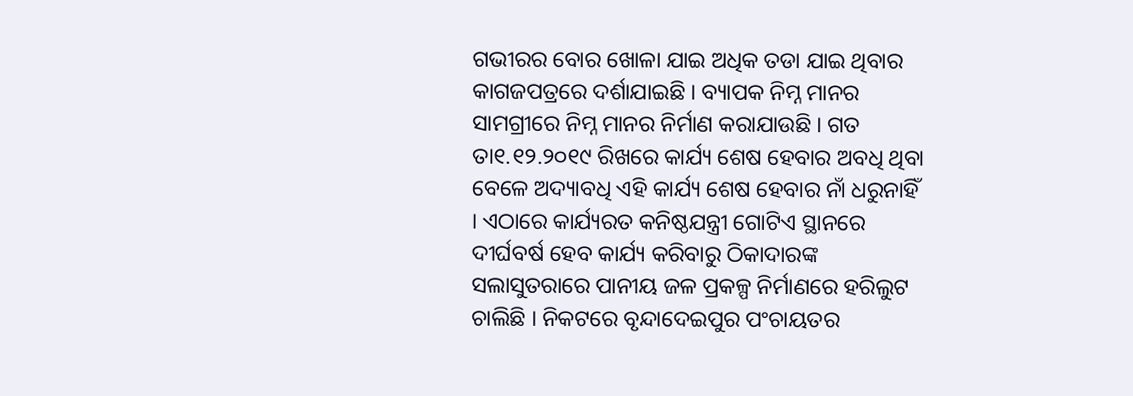ଗଭୀରର ବୋର ଖୋଳା ଯାଇ ଅଧିକ ତଡା ଯାଇ ଥିବାର କାଗଜପତ୍ରରେ ଦର୍ଶାଯାଇଛି । ବ୍ୟାପକ ନିମ୍ନ ମାନର ସାମଗ୍ରୀରେ ନିମ୍ନ ମାନର ନିର୍ମାଣ କରାଯାଉଛି । ଗତ ତା୧.୧୨.୨୦୧୯ ରିଖରେ କାର୍ଯ୍ୟ ଶେଷ ହେବାର ଅବଧି ଥିବା ବେଳେ ଅଦ୍ୟାବଧି ଏହି କାର୍ଯ୍ୟ ଶେଷ ହେବାର ନାଁ ଧରୁନାହିଁ । ଏଠାରେ କାର୍ଯ୍ୟରତ କନିଷ୍ଠଯନ୍ତ୍ରୀ ଗୋଟିଏ ସ୍ଥାନରେ ଦୀର୍ଘବର୍ଷ ହେବ କାର୍ଯ୍ୟ କରିବାରୁ ଠିକାଦାରଙ୍କ ସଲାସୁତରାରେ ପାନୀୟ ଜଳ ପ୍ରକଳ୍ପ ନିର୍ମାଣରେ ହରିଲୁଟ ଚାଲିଛି । ନିକଟରେ ବୃନ୍ଦାଦେଇପୁର ପଂଚାୟତର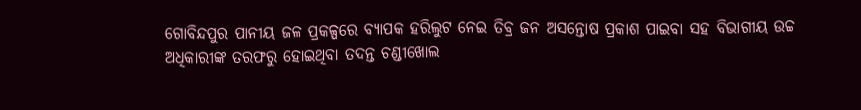ଗୋବିନ୍ଦପୁର ପାନୀୟ ଜଳ ପ୍ରକଳ୍ପରେ ବ୍ୟାପକ ହରିଲୁଟ ନେଇ ତିବ୍ର ଜନ ଅସନ୍ତୋଷ ପ୍ରକାଶ ପାଇବା ସହ ବିଭାଗୀୟ ଉଚ୍ଚ ଅଧିକାରୀଙ୍କ ତରଫରୁ ହୋଇଥିବା ତଦନ୍ତ ଚଣ୍ଡୀଖୋଲ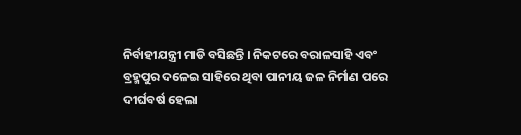ନିର୍ବାହୀଯନ୍ତ୍ରୀ ମାଡି ବସିଛନ୍ତି । ନିକଟରେ ବରାଳସାହି ଏବଂ ବ୍ରହ୍ମପୁର ଦଳେଇ ସାହିରେ ଥିବା ପାନୀୟ ଜଳ ନିର୍ମାଣ ପରେ ଦୀର୍ଘବର୍ଷ ହେଲା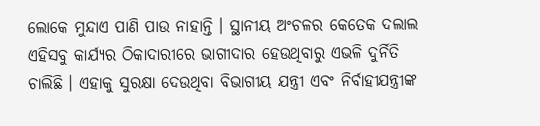ଲୋକେ ମୁନ୍ଦାଏ ପାଣି ପାଉ ନାହାନ୍ତି । ସ୍ଥାନୀୟ ଅଂଚଳର କେତେକ ଦଲାଲ ଏହିସବୁ କାର୍ଯ୍ୟର ଠିକାଦାରୀରେ ଭାଗୀଦାର ହେଉଥିବାରୁ ଏଭଳି ଦୁର୍ନିତି ଚାଲିଛି । ଏହାକୁ ସୁରକ୍ଷା ଦେଉଥିବା ବିଭାଗୀୟ ଯନ୍ତ୍ରୀ ଏବଂ ନିର୍ବାହୀଯନ୍ତ୍ରୀଙ୍କ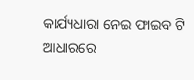କାର୍ଯ୍ୟଧାରା ନେଇ ଫାଇବ ଟି ଆଧାରରେ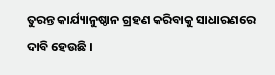ତୁରନ୍ତ କାର୍ଯ୍ୟାନୁଷ୍ଠାନ ଗ୍ରହଣ କରିବାକୁ ସାଧାରଣରେ ଦାବି ହେଉଛି ।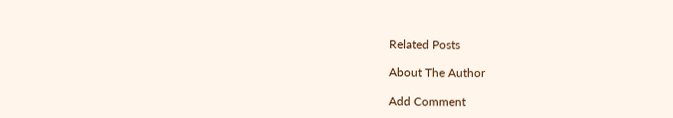Related Posts

About The Author

Add Comment